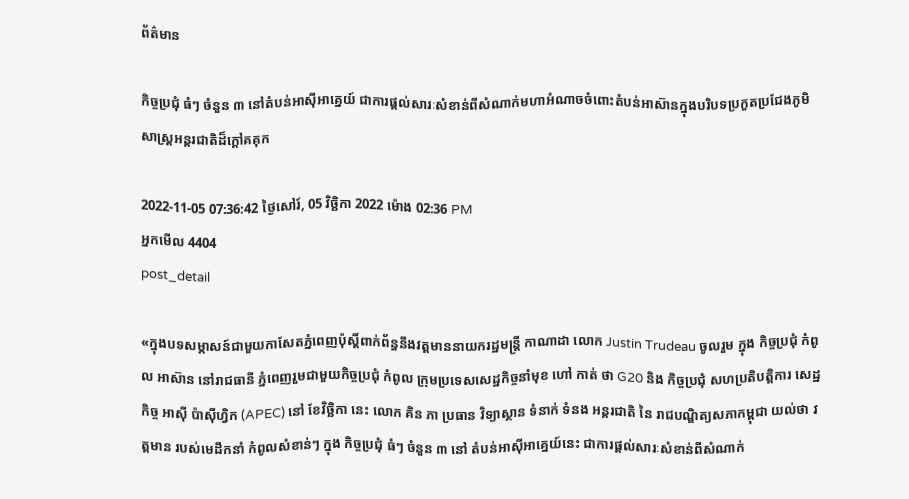ព័ត៌មាន

កិច្ចប្រជុំ ធំៗ ចំនួន ៣ នៅតំបន់អាស៊ីអាគ្នេយ៍ ជាការផ្តល់សារៈសំខាន់ពីសំណាក់មហាអំណាចចំពោះតំបន់អាស៊ានក្នុងបរិបទប្រកួតប្រជែងភូមិសាស្ត្រអន្តរជាតិដ៏ក្តៅគគុក

2022-11-05 07:36:42 ថ្ងៃសៅរ៍, 05 វិច្ឆិកា 2022 ម៉ោង 02:36 PM
អ្នកមើល 4404
post_detail

«ក្នុងបទសម្ភាសន៍ជាមួយកាសែតភ្នំពេញប៉ុស្តិ៍ពាក់ព័ន្ធនឹងវត្តមាននាយករដ្ឋមន្ត្រី កាណាដា លោក Justin Trudeau ចូលរួម ក្នុង កិច្ចប្រជុំ កំពូល អាស៊ាន នៅរាជធានី ភ្នំពេញរួមជាមួយកិច្ចប្រជុំ កំពូល ក្រុមប្រទេសសេដ្ឋកិច្ចនាំមុខ ហៅ កាត់ ថា G20 និង កិច្ចប្រជុំ សហប្រតិបត្តិការ សេដ្ឋកិច្ច អាស៊ី ប៉ាស៊ីហ្វិក (APEC) នៅ ខែវិច្ឆិកា នេះ លោក គិន ភា ប្រធាន វិទ្យាស្ថាន ទំនាក់ ទំនង អន្តរជាតិ នៃ រាជបណ្ឌិត្យសភាកម្ពុជា យល់ថា វត្តមាន របស់មេដឹកនាំ កំពូលសំខាន់ៗ ក្នុង កិច្ចប្រជុំ ធំៗ ចំនួន ៣ នៅ តំបន់អាស៊ីអាគ្នេយ៍នេះ ជាការផ្តល់សារៈសំខាន់ពីសំណាក់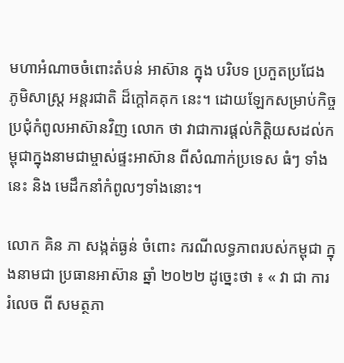មហាអំណាចចំពោះតំបន់ អាស៊ាន ក្នុង បរិបទ ប្រកួតប្រជែង ភូមិសាស្ត្រ អន្តរជាតិ ដ៏ក្តៅគគុក នេះ។ ដោយឡែកសម្រាប់កិច្ចប្រជុំកំពូលអាស៊ានវិញ លោក ថា វាជាការផ្តល់កិត្តិយសដល់កម្ពុជាក្នុងនាមជាម្ចាស់ផ្ទះអាស៊ាន ពីសំណាក់ប្រទេស ធំៗ ទាំងនេះ និង មេដឹកនាំកំពូលៗទាំងនោះ។

លោក គិន ភា សង្កត់ធ្ងន់ ចំពោះ ករណីលទ្ធភាពរបស់កម្ពុជា ក្នុងនាមជា ប្រធានអាស៊ាន ឆ្នាំ ២០២២ ដូច្នេះថា ៖ « វា ជា ការ រំលេច ពី សមត្ថភា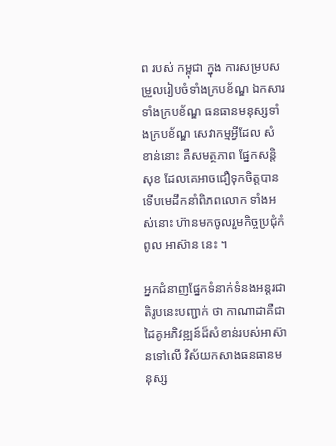ព របស់ កម្ពុជា ក្នុង ការសម្របសម្រួលរៀបចំទាំងក្របខ័ណ្ឌ ឯកសារទាំងក្របខ័ណ្ឌ ធនធានមនុស្សទាំងក្របខ័ណ្ឌ សេវាកម្មអ្វីដែល សំខាន់នោះ គឺសមត្ថភាព ផ្នែកសន្តិសុខ ដែលគេអាចជឿទុកចិត្តបាន ទើបមេដឹកនាំពិភពលោក ទាំងអស់នោះ ហ៊ានមកចូលរួមកិច្ចប្រជុំកំពូល អាស៊ាន នេះ ។

អ្នកជំនាញផ្នែកទំនាក់ទំនងអន្តរជាតិរូបនេះបញ្ជាក់ ថា កាណាដាគឺជាដៃគូអភិវឌ្ឍន៍ដ៏សំខាន់របស់អាស៊ានទៅលើ វិស័យកសាងធនធានមនុស្ស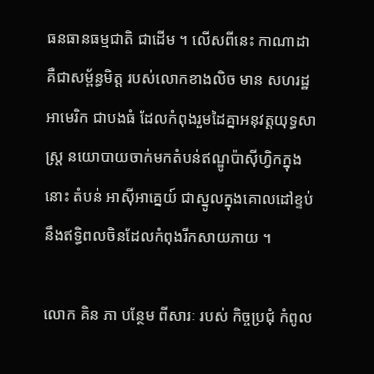ធនធានធម្មជាតិ ជាដើម ។ លើសពីនេះ កាណាដា គឺជាសម្ព័ន្ធមិត្ត របស់លោកខាងលិច មាន សហរដ្ឋអាមេរិក ជាបងធំ ដែលកំពុងរួមដៃគ្នាអនុវត្តយុទ្ធសាស្ត្រ នយោបាយចាក់មកតំបន់ឥណ្ឌូប៉ាស៊ីហ្វិកក្នុងនោះ តំបន់ អាស៊ីអាគ្នេយ៍ ជាស្នូលក្នុងគោលដៅខ្ទប់នឹងឥទ្ធិពលចិនដែលកំពុងរីកសាយភាយ ។

លោក គិន ភា បន្ថែម ពីសារៈ របស់ កិច្ចប្រជុំ កំពូល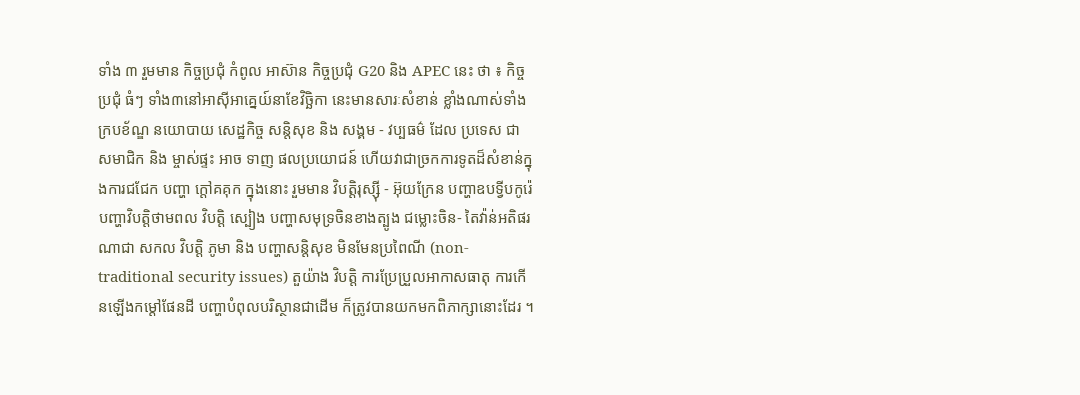ទាំង ៣ រួមមាន កិច្ចប្រជុំ កំពូល អាស៊ាន កិច្ចប្រជុំ G20 និង APEC នេះ ថា ៖ កិច្ចប្រជុំ ធំៗ ទាំង៣នៅអាស៊ីអាគ្នេយ៍នាខែវិច្ឆិកា នេះមានសារៈសំខាន់ ខ្លាំងណាស់ទាំងក្របខ័ណ្ឌ នយោបាយ សេដ្ឋកិច្ច សន្តិសុខ និង សង្គម - វប្បធម៌ ដែល ប្រទេស ជា សមាជិក និង ម្ចាស់ផ្ទះ អាច ទាញ ផលប្រយោជន៍ ហើយវាជាច្រកការទូតដ៏សំខាន់ក្នុងការជជែក បញ្ហា ក្តៅគគុក ក្នុងនោះ រួមមាន វិបត្តិរុស្ស៊ី - អ៊ុយក្រែន បញ្ហាឧបទ្វីបកូរ៉េ បញ្ហាវិបត្តិថាមពល វិបត្តិ ស្បៀង បញ្ហាសមុទ្រចិនខាងត្បូង ជម្លោះចិន- តៃវ៉ាន់អតិផរណាជា សកល វិបត្តិ ភូមា និង បញ្ហាសន្តិសុខ មិនមែនប្រពៃណី (non-traditional security issues) តួយ៉ាង វិបត្តិ ការប្រែប្រួលអាកាសធាតុ ការកើនឡើងកម្តៅផែនដី បញ្ហាបំពុលបរិស្ថានជាដើម ក៏ត្រូវបានយកមកពិភាក្សានោះដែរ ។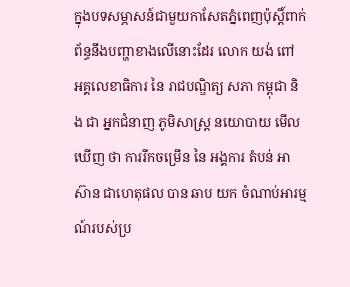ក្នុងបទសម្ភាសន៍ជាមួយកាសែតភ្នំពេញប៉ុស្តិ៍ពាក់ព័ន្ធនឹងបញ្ហាខាងលើនោះដែរ លោក យង់ ពៅ អគ្គលេខាធិការ នៃ រាជបណ្ឌិត្យ សភា កម្ពុជា និង ជា អ្នកជំនាញ ភូមិសាស្ត្រ នយោបាយ មើលឃើញ ថា ការរីកចម្រើន នៃ អង្គការ តំបន់ អាស៊ាន ជាហេតុផល បាន ឆាប យក ចំណាប់អារម្មណ៍របស់ប្រ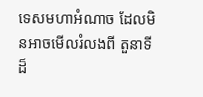ទេសមហាអំណាច ដែលមិនអាចមើលរំលងពី តួនាទី ដ៏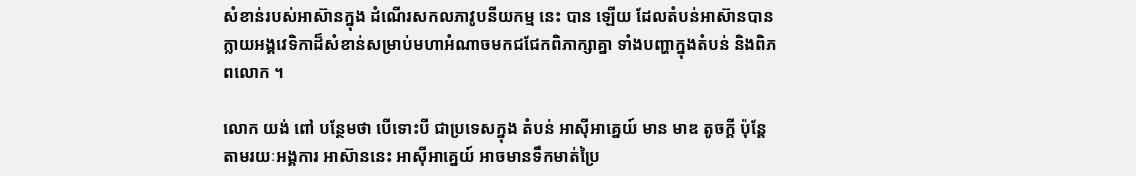សំខាន់របស់អាស៊ានក្នុង ដំណើរសកលភាវូបនីយកម្ម នេះ បាន ឡើយ ដែលតំបន់អាស៊ានបានក្លាយអង្គវេទិកាដ៏សំខាន់សម្រាប់មហាអំណាចមកជជែកពិភាក្សាគ្នា ទាំងបញ្ហាក្នុងតំបន់ និងពិភពលោក ។

លោក យង់ ពៅ បន្ថែមថា បើទោះបី ជាប្រទេសក្នុង តំបន់ អាស៊ីអាគ្នេយ៍ មាន មាឌ តូចក្តី ប៉ុន្តែ តាមរយៈអង្គការ អាស៊ាននេះ អាស៊ីអាគ្នេយ៍ អាចមានទឹកមាត់ប្រៃ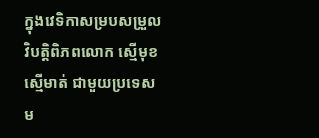ក្នុងវេទិកាសម្របសម្រួល វិបត្តិពិភពលោក ស្មើមុខស្មើមាត់ ជាមួយប្រទេសម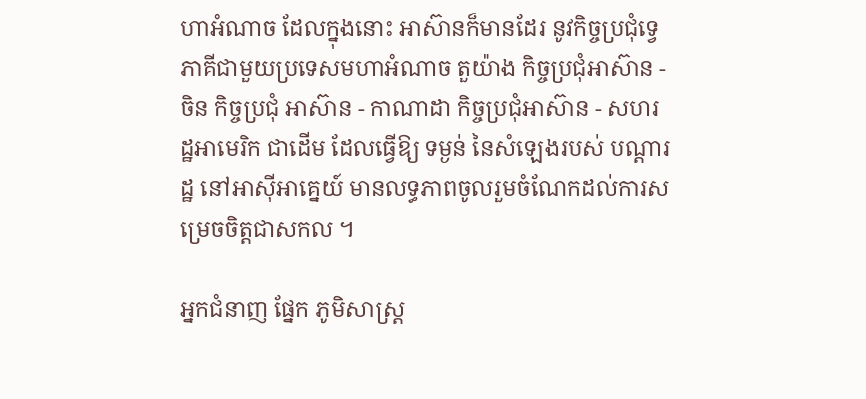ហាអំណាច ដែលក្នុងនោះ អាស៊ានក៏មានដែរ នូវកិច្ចប្រជុំទ្វេភាគីជាមួយប្រទេសមហាអំណាច តួយ៉ាង កិច្ចប្រជុំអាស៊ាន - ចិន កិច្ចប្រជុំ អាស៊ាន - កាណាដា កិច្ចប្រជុំអាស៊ាន - សហរដ្ឋអាមេរិក ជាដើម ដែលធ្វើឱ្យ ទម្ងន់ នៃសំឡេងរបស់ បណ្តារដ្ឋ នៅអាស៊ីអាគ្នេយ៍ មានលទ្ធភាពចូលរួមចំណែកដល់ការសម្រេចចិត្តជាសកល ។

អ្នកជំនាញ ផ្នែក ភូមិសាស្ត្រ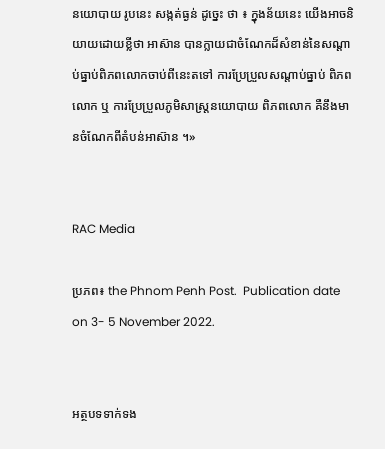នយោបាយ រូបនេះ សង្កត់ធ្ងន់ ដូច្នេះ ថា ៖ ក្នុងន័យនេះ យើងអាចនិយាយដោយខ្លីថា អាស៊ាន បានក្លាយជាចំណែកដ៏សំខាន់នៃសណ្តាប់ធ្នាប់ពិភពលោកចាប់ពីនេះតទៅ ការប្រែប្រួលសណ្តាប់ធ្នាប់ ពិភពលោក ឬ ការប្រែប្រួលភូមិសាស្ត្រនយោបាយ ពិភពលោក គឺនឹងមានចំណែកពីតំបន់អាស៊ាន ។»


RAC Media

ប្រភព៖ the Phnom Penh Post.  Publication date on 3- 5 November 2022.


អត្ថបទទាក់ទង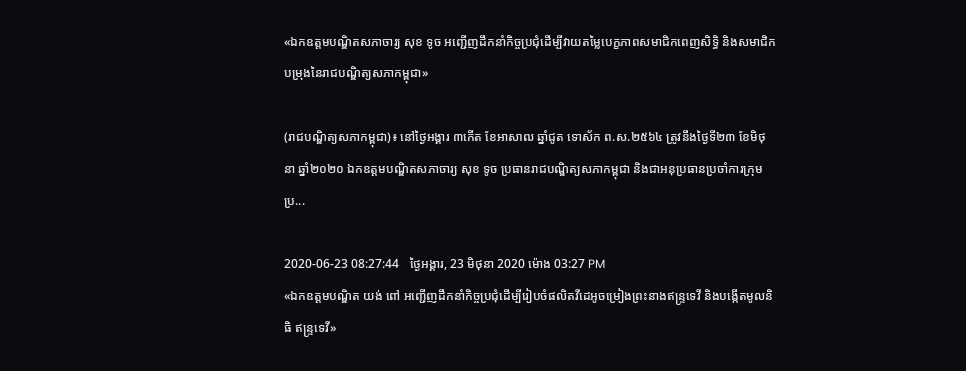«ឯកឧត្តមបណ្ឌិតសភាចារ្យ សុខ ទូច អញ្ជើញដឹកនាំកិច្ចប្រជុំដើម្បីវាយតម្លៃបេក្ខភាពសមាជិកពេញសិទ្ធិ និងសមាជិកបម្រុងនៃរាជបណ្ឌិត្យសភាកម្ពុជា»

(រាជបណ្ឌិត្យសភាកម្ពុជា)៖ នៅថ្ងៃអង្គារ ៣កើត ខែអាសាឍ ឆ្នាំជូត ទោស័ក ព.ស.២៥៦៤ ត្រូវនឹងថ្ងៃទី២៣ ខែមិថុនា ឆ្នាំ២០២០ ឯកឧត្តមបណ្ឌិតសភាចារ្យ សុខ ទូច ប្រធានរាជបណ្ឌិត្យសភាកម្ពុជា និងជាអនុប្រធានប្រចាំការក្រុមប្រ...

2020-06-23 08:27:44   ថ្ងៃអង្គារ, 23 មិថុនា 2020 ម៉ោង 03:27 PM
«ឯកឧត្តមបណ្ឌិត យង់ ពៅ អញ្ជើញដឹកនាំកិច្ចប្រជុំដើម្បីរៀបចំផលិតវីដេអូចម្រៀងព្រះនាងឥន្ទ្រទេវី និងបង្កើតមូលនិធិ ឥន្ទ្រទេវី»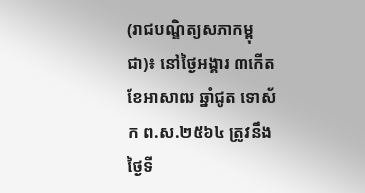(រាជបណ្ឌិត្យសភាកម្ពុជា)៖ នៅថ្ងៃអង្គារ ៣កើត ខែអាសាឍ ឆ្នាំជូត ទោស័ក ព.ស.២៥៦៤ ត្រូវនឹងថ្ងៃទី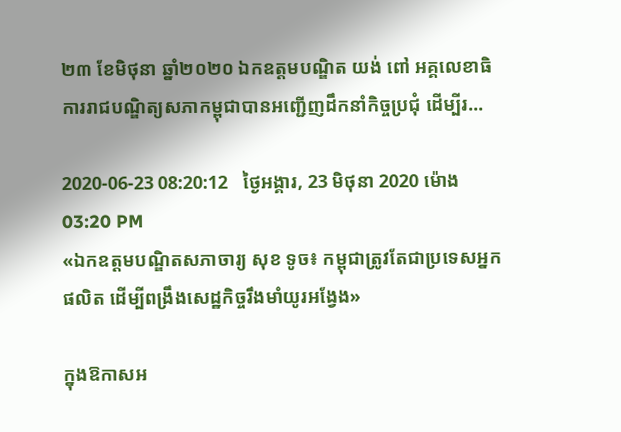២៣ ខែមិថុនា ឆ្នាំ២០២០ ឯកឧត្តមបណ្ឌិត យង់ ពៅ អគ្គលេខាធិការរាជបណ្ឌិត្យសភាកម្ពុជាបានអញ្ជើញដឹកនាំកិច្ចប្រជុំ ដើម្បីរ...

2020-06-23 08:20:12   ថ្ងៃអង្គារ, 23 មិថុនា 2020 ម៉ោង 03:20 PM
«ឯកឧត្តមបណ្ឌិតសភាចារ្យ សុខ ទូច៖ កម្ពុជាត្រូវតែជាប្រទេសអ្នកផលិត ដើម្បីពង្រឹងសេដ្ឋកិច្ចរឹងមាំយូរអង្វែង»

ក្នុងឱកាសអ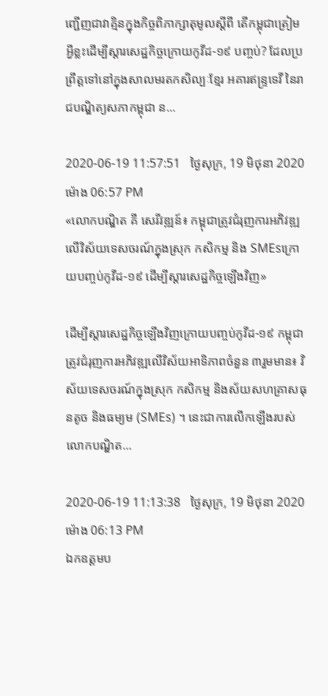ញ្ជើញជាវាគ្មិនក្នុងកិច្ចពិភាក្សាតុមូលស្តីពី តើកម្ពុជាត្រៀមអ្វីខ្លះដើម្បីស្តារសេដ្ឋកិច្ចក្រោយកូវីដ-១៩ បញ្ចប់? ដែលប្រព្រឹត្តទៅនៅក្នុងសាលមរតកសិល្បៈខ្មែរ អគារឥន្ទ្រទេវី នៃរាជបណ្ឌិត្យសភាកម្ពុជា ន...

2020-06-19 11:57:51   ថ្ងៃសុក្រ, 19 មិថុនា 2020 ម៉ោង 06:57 PM
«លោកបណ្ឌិត គី សេរីវឌ្ឍន៍៖ កម្ពុជាត្រូវជំរុញការអភិវឌ្ឍលើវិស័យទេសចរណ៍ក្នុងស្រុក កសិកម្ម និង SMEsក្រោយបញ្ចប់កូវីដ-១៩ ដើម្បីស្តារសេដ្ឋកិច្ចឡើងវិញ»

ដើម្បីស្តារសេដ្ឋកិច្ចឡើងវិញក្រោយបញ្ចប់កូវីដ-១៩ កម្ពុជាត្រូវជំរុញការអភិវឌ្ឍលើវិស័យអាទិភាពចំនួន ៣រួមមាន៖ វិស័យទេសចរណ៍ក្នុងស្រុក កសិកម្ម និងស័យសហគ្រាសធុនតូច និងធម្យម (SMEs) ។ នេះជាការលើកឡើងរបស់លោកបណ្ឌិត...

2020-06-19 11:13:38   ថ្ងៃសុក្រ, 19 មិថុនា 2020 ម៉ោង 06:13 PM
ឯកឧត្តមប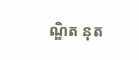ណ្ឌិត នុត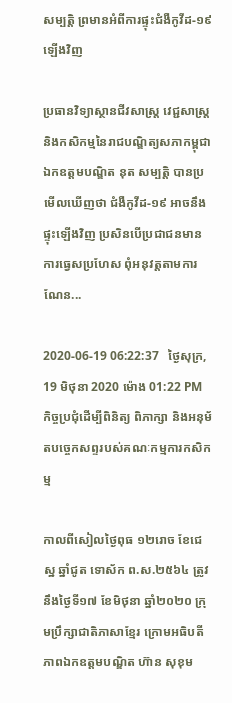សម្បត្តិ ព្រមានអំពីការផ្ទុះជំងឺកូវីដ-១៩ ឡើងវិញ

ប្រធានវិទ្យាស្ថានជីវសាស្ត្រ វេជ្ជសាស្ត្រ និងកសិកម្មនៃរាជបណ្ឌិត្យសភាកម្ពុជា ឯកឧត្តមបណ្ឌិត នុត សម្បត្តិ បានប្រមើលឃើញថា ជំងឺកូវីដ-១៩ អាចនឹងផ្ទុះឡើងវិញ ប្រសិនបើប្រជាជនមានការធ្វេសប្រហែស ពុំអនុវត្តតាមការណែន...

2020-06-19 06:22:37   ថ្ងៃសុក្រ, 19 មិថុនា 2020 ម៉ោង 01:22 PM
កិច្ចប្រជុំដើម្បីពិនិត្យ ពិភាក្សា និងអនុម័តបច្ចេកសព្ទរបស់គណៈកម្មការកសិកម្ម

កាលពីសៀលថ្ងៃពុធ ១២រោច ខែជេស្ឋ ឆ្នាំជូត ទោស័ក ព.ស.២៥៦៤ ត្រូវនឹងថ្ងៃទី១៧ ខែមិថុនា ឆ្នាំ២០២០ ក្រុមប្រឹក្សាជាតិភាសាខ្មែរ ក្រោមអធិបតីភាពឯកឧត្តមបណ្ឌិត ហ៊ាន សុខុម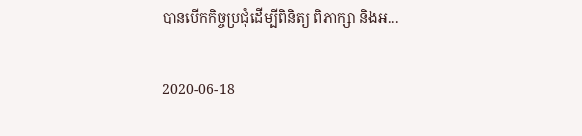បានបើកកិច្ចប្រជុំដើម្បីពិនិត្យ ពិភាក្សា និងអ...

2020-06-18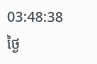03:48:38   ថ្ងៃ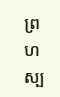ព្រហស្ប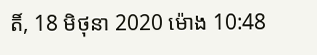តិ៍, 18 មិថុនា 2020 ម៉ោង 10:48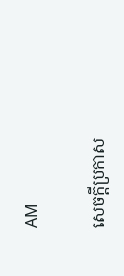AM

សេចក្តីប្រកាស